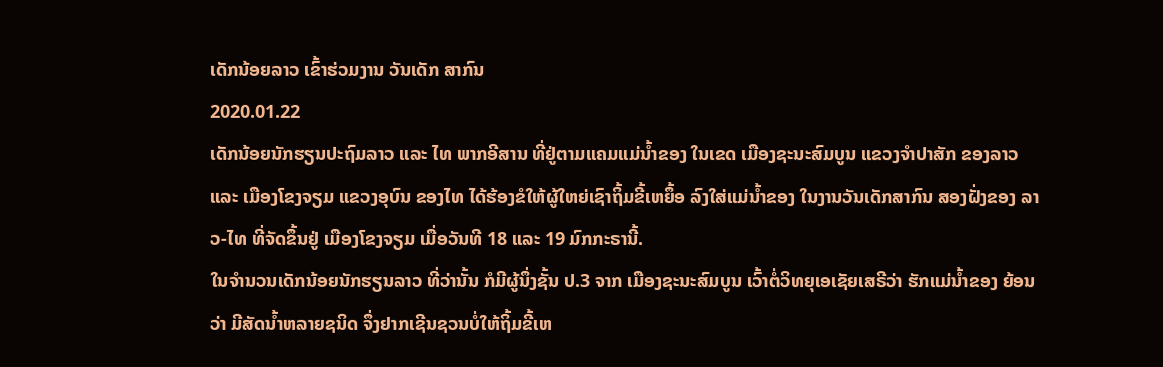ເດັກນ້ອຍລາວ ເຂົ້າຮ່ວມງານ ວັນເດັກ ສາກົນ
2020.01.22
ເດັກນ້ອຍນັກຮຽນປະຖົມລາວ ແລະ ໄທ ພາກອີສານ ທີ່ຢູ່ຕາມແຄມແມ່ນໍ້າຂອງ ໃນເຂດ ເມືອງຊະນະສົມບູນ ແຂວງຈໍາປາສັກ ຂອງລາວ ແລະ ເມືອງໂຂງຈຽມ ແຂວງອຸບົນ ຂອງໄທ ໄດ້ຮ້ອງຂໍໃຫ້ຜູ້ໃຫຍ່ເຊົາຖິ້ມຂີ້ເຫຍຶ້ອ ລົງໃສ່ແມ່ນໍ້າຂອງ ໃນງານວັນເດັກສາກົນ ສອງຝັ່ງຂອງ ລາວ-ໄທ ທີ່ຈັດຂຶ້ນຢູ່ ເມືອງໂຂງຈຽມ ເມື່ອວັນທີ 18 ແລະ 19 ມົກກະຣານີ້.
ໃນຈໍານວນເດັກນ້ອຍນັກຮຽນລາວ ທີ່ວ່ານັ້ນ ກໍມີຜູ້ນຶ່ງຊັ້ນ ປ.3 ຈາກ ເມືອງຊະນະສົມບູນ ເວົ້າຕໍ່ວິທຍຸເອເຊັຍເສຣີວ່າ ຮັກແມ່ນໍ້າຂອງ ຍ້ອນ ວ່າ ມີສັດນໍ້າຫລາຍຊນິດ ຈຶ່ງຢາກເຊີນຊວນບໍ່ໃຫ້ຖິ້ມຂີ້ເຫ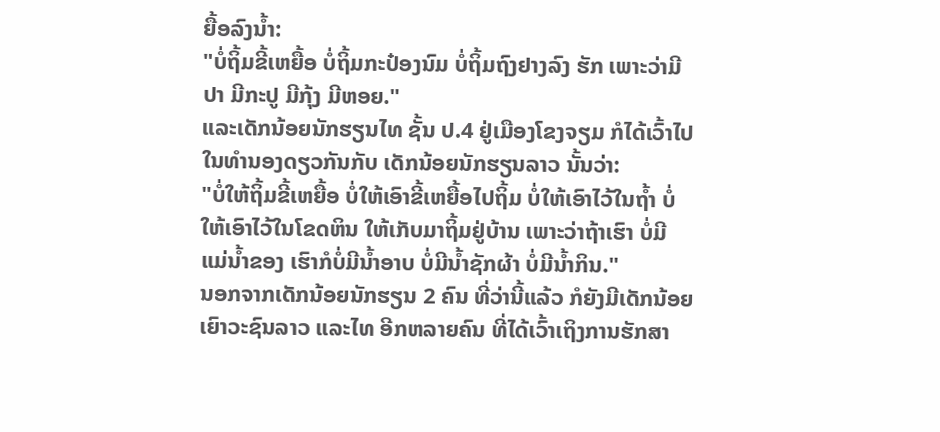ຍື້ອລົງນໍ້າ:
"ບໍ່ຖິ້ມຂີ້ເຫຍື້ອ ບໍ່ຖິ້ມກະປ໋ອງນົມ ບໍ່ຖິ້ມຖົງຢາງລົງ ຮັກ ເພາະວ່າມີປາ ມີກະປູ ມີກຸ້ງ ມີຫອຍ."
ແລະເດັກນ້ອຍນັກຮຽນໄທ ຊັ້ນ ປ.4 ຢູ່ເມືອງໂຂງຈຽມ ກໍໄດ້ເວົ້າໄປໃນທໍານອງດຽວກັນກັບ ເດັກນ້ອຍນັກຮຽນລາວ ນັ້ນວ່າ:
"ບໍ່ໃຫ້ຖິ້ມຂີ້ເຫຍື້ອ ບໍ່ໃຫ້ເອົາຂີ້ເຫຍື້ອໄປຖິ້ມ ບໍ່ໃຫ້ເອົາໄວ້ໃນຖໍ້າ ບໍ່ໃຫ້ເອົາໄວ້ໃນໂຂດຫິນ ໃຫ້ເກັບມາຖິ້ມຢູ່ບ້ານ ເພາະວ່າຖ້າເຮົາ ບໍ່ມີ ແມ່ນໍ້າຂອງ ເຮົາກໍບໍ່ມີນໍ້າອາບ ບໍ່ມີນໍ້າຊັກຜ້າ ບໍ່ມີນໍ້າກິນ."
ນອກຈາກເດັກນ້ອຍນັກຮຽນ 2 ຄົນ ທີ່ວ່ານີ້ແລ້ວ ກໍຍັງມີເດັກນ້ອຍ ເຍົາວະຊົນລາວ ແລະໄທ ອີກຫລາຍຄົນ ທີ່ໄດ້ເວົ້າເຖິງການຮັກສາ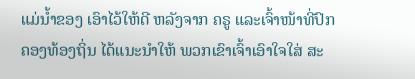ແມ່ນໍ້າຂອງ ເອົາໄວ້ໃຫ້ດີ ຫລັງຈາກ ຄຣູ ແລະເຈົ້າໜ້າທີ່ປົກຄອງທ້ອງຖິ່ນ ໄດ້ແນະນໍາໃຫ້ ພວກເຂົາເຈົ້າເອົາໃຈໃສ່ ສະ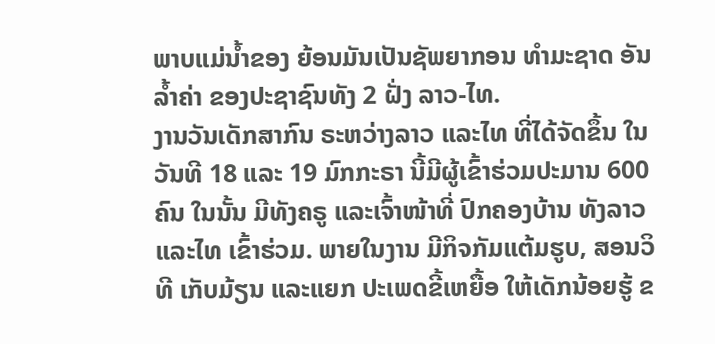ພາບແມ່ນໍ້າຂອງ ຍ້ອນມັນເປັນຊັພຍາກອນ ທໍາມະຊາດ ອັນລໍ້າຄ່າ ຂອງປະຊາຊົນທັງ 2 ຝັ່ງ ລາວ-ໄທ.
ງານວັນເດັກສາກົນ ຣະຫວ່າງລາວ ແລະໄທ ທີ່ໄດ້ຈັດຂຶ້ນ ໃນວັນທີ 18 ແລະ 19 ມົກກະຣາ ນີ້ມີຜູ້ເຂົ້າຮ່ວມປະມານ 600 ຄົນ ໃນນັ້ນ ມີທັງຄຣູ ແລະເຈົ້າໜ້າທີ່ ປົກຄອງບ້ານ ທັງລາວ ແລະໄທ ເຂົ້າຮ່ວມ. ພາຍໃນງານ ມີກິຈກັມແຕ້ມຮູບ, ສອນວິທີ ເກັບມ້ຽນ ແລະແຍກ ປະເພດຂີ້ເຫຍື້ອ ໃຫ້ເດັກນ້ອຍຮູ້ ຂ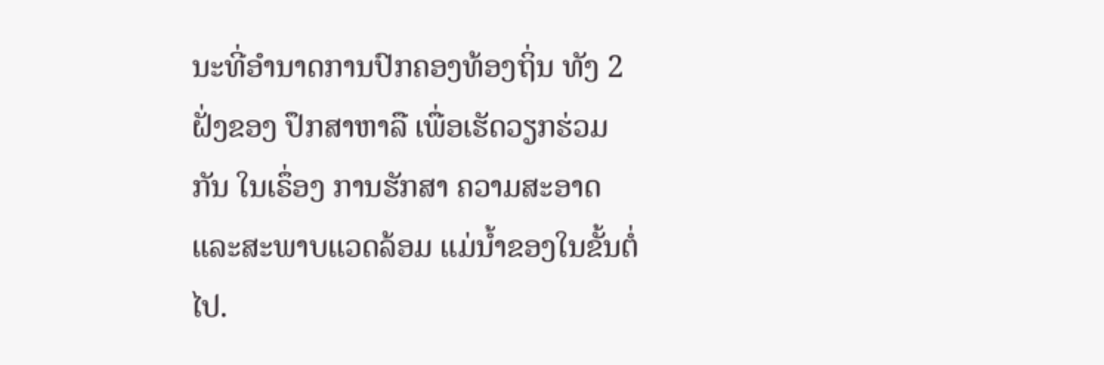ນະທີ່ອໍານາດການປົກຄອງທ້ອງຖິ່ນ ທັງ 2 ຝັ່ງຂອງ ປຶກສາຫາລື ເພື່ອເຮັດວຽກຮ່ວມກັນ ໃນເຣຶ່ອງ ການຮັກສາ ຄວາມສະອາດ ແລະສະພາບແວດລ້ອມ ແມ່ນໍ້າຂອງໃນຂັ້ນຕໍ່ໄປ.